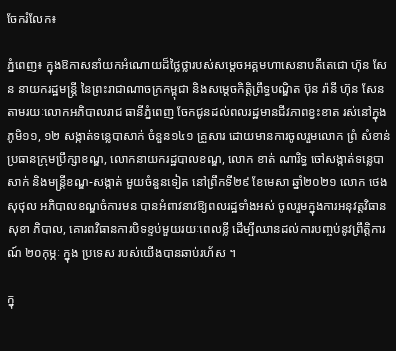ចែករំលែក៖

ភ្នំពេញ៖ ក្នុងឱកាសនាំយកអំណោយដ៏ថ្លៃថ្លារបស់សម្តេចអគ្គមហាសេនាបតីតេជោ ហ៊ុន សែន នាយករដ្ឋមន្ត្រី នៃព្រះរាជាណាចក្រកម្ពុជា និងសម្តេចកិត្តិព្រឹទ្ធបណ្ឌិត ប៊ុន រ៉ានី ហ៊ុន សែន តាមរយៈលោកអភិបាលរាជ ធានីភ្នំពេញ ចែកជូនដល់ពលរដ្ឋមានជីវភាពខ្វះខាត រស់នៅក្នុងភូមិ១១, ១២ សង្កាត់ទន្លេបាសាក់ ចំនួន១៤១ គ្រួសារ ដោយមានការចូលរួមលោក ព្រំ សំខាន់ ប្រធានក្រុមប្រឹក្សាខណ្ឌ, លោកនាយករដ្ឋបាលខណ្ឌ, លោក ខាត់ ណារិទ្ធ ចៅសង្កាត់ទន្លេបាសាក់ និងមន្ត្រីខណ្ឌ-សង្កាត់ មួយចំនួនទៀត នៅព្រឹកទី២៩ ខែមេសា ឆ្នាំ២០២១ លោក ថេង សុថុល អភិបាលខណ្ឌចំការមន បានអំពាវនាវឱ្យពលរដ្ឋទាំងអស់ ចូលរួមក្នុងការអនុវត្តវិធានសុខា ភិបាល, គោរពវិធានការបិទខ្ទប់មួយរយៈពេលខ្លី ដើម្បីឈានដល់ការបញ្ចប់នូវព្រឹត្តិការណ៍ ២០កុម្ភៈ ក្នុង ប្រទេស របស់យើងបានឆាប់រហ័ស ។

ក្នុ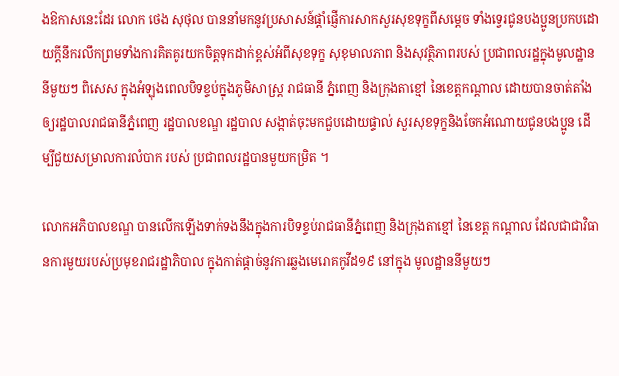ងឱកាសនេះដែរ លោក ថេង សុថុល បាននាំមកនូវប្រសាសន៍ផ្តាំផ្ញើការសាកសួរសុខទុក្ខពីសម្តេច ទាំងទ្វេរជូនបងប្អូនប្រកបដោយក្តីនឹករលឹកព្រមទាំងការគិតគូរយកចិត្តទុកដាក់ខ្ពស់អំពីសុខទុក្ខ សុខុមាលភាព និងសុវត្ថិភាពរបស់ ប្រជាពលរដ្ឋក្នុងមូលដ្ឋាននីមួយៗ ពិសេស ក្នុងអំឡុងពេលបិទខ្ទប់ក្នុងភូមិសាស្រ្ត រាជធានី ភ្នំពេញ និងក្រុងតាខ្មៅ នៃខេត្តកណ្តាល ដោយបានចាត់តាំងឲ្យរដ្ឋបាលរាជធានីភ្នំពេញ រដ្ឋបាលខណ្ឌ រដ្ឋបាល សង្កាត់ចុះមកជួបដោយផ្ទាល់ សួរសុខទុក្ខនិងចែកអំណោយជូនបងប្អូន ដើម្បីជួយសម្រាលការលំបាក របស់ ប្រជាពលរដ្ឋបានមួយកម្រិត ។

លោកអភិបាលខណ្ឌ បានលើកឡើងទាក់ទងនឹងក្នុងការបិទខ្ទប់រាជធានីភ្នំពេញ និងក្រុងតាខ្មៅ នៃខេត្ត កណ្តាល ដែលជាជាវិធានការមួយរបស់ប្រមុខរាជរដ្ឋាភិបាល ក្នុងកាត់ផ្តាច់នូវការឆ្លងមេរោគកូវីដ១៩ នៅក្នុង មូលដ្ឋាននីមួយៗ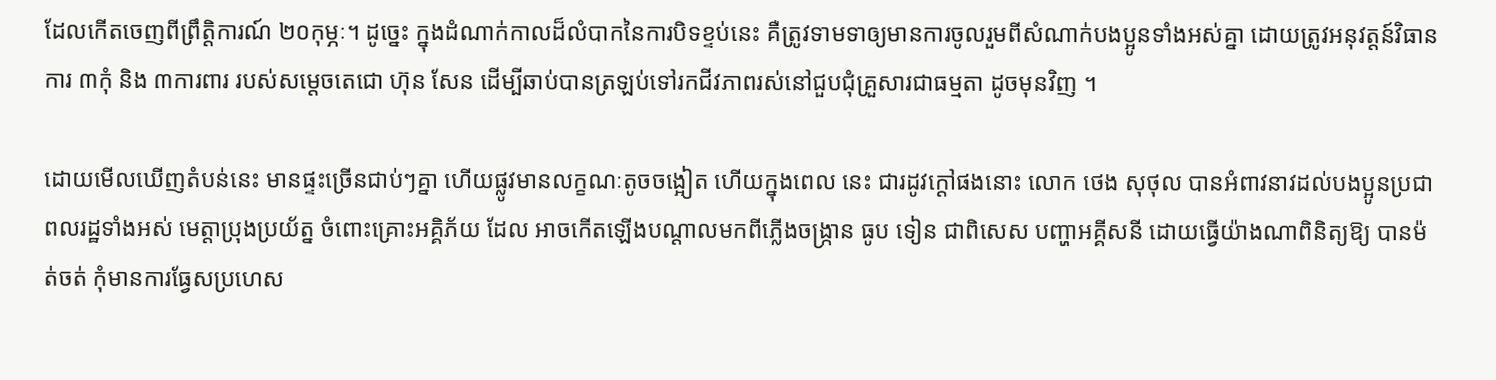ដែលកើតចេញពីព្រឹត្តិការណ៍ ២០កុម្ភៈ។ ដូច្នេះ ក្នុងដំណាក់កាលដ៏លំបាកនៃការបិទខ្ទប់នេះ គឺត្រូវទាមទាឲ្យមានការចូលរួមពីសំណាក់បងប្អូនទាំងអស់គ្នា ដោយត្រូវអនុវត្តន៍វិធានការ ៣កុំ និង ៣ការពារ របស់សម្ដេចតេជោ ហ៊ុន សែន ដើម្បីឆាប់បានត្រឡប់ទៅរកជីវភាពរស់នៅជួបជុំគ្រួសារជាធម្មតា ដូចមុនវិញ ។

ដោយមើលឃើញតំបន់នេះ មានផ្ទះច្រើនជាប់ៗគ្នា ហើយផ្លូវមានលក្ខណៈតូចចង្អៀត ហើយក្នុងពេល នេះ ជារដូវក្ដៅផងនោះ លោក ថេង សុថុល បានអំពាវនាវដល់បងប្អូនប្រជាពលរដ្ឋទាំងអស់ មេត្តាប្រុងប្រយ័ត្ន ចំពោះគ្រោះអគ្គិភ័យ ដែល អាចកើតឡើងបណ្ដាលមកពីភ្លើងចង្ក្រាន ធូប ទៀន ជាពិសេស បញ្ហាអគ្គីសនី ដោយធ្វើយ៉ាងណាពិនិត្យឱ្យ បានម៉ត់ចត់ កុំមានការធ្វែសប្រហេស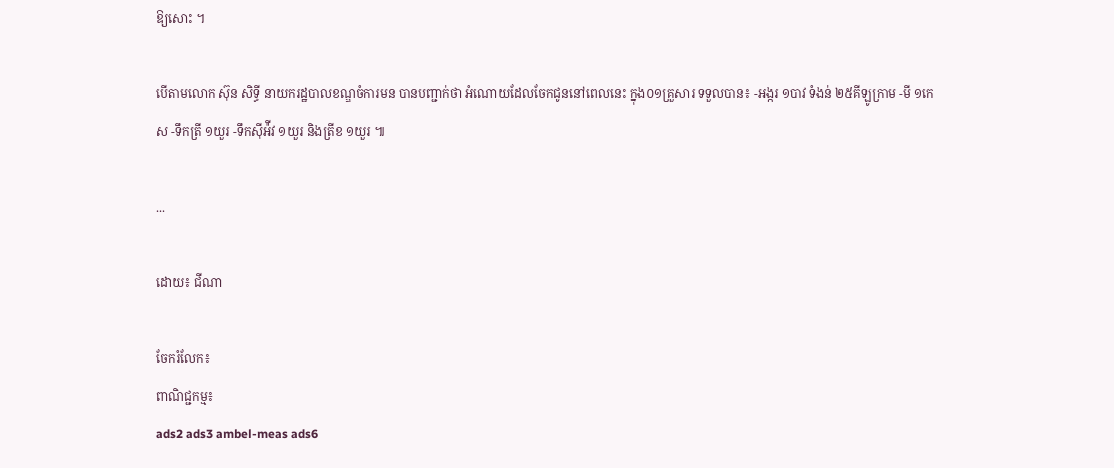ឱ្យសោះ ។

បើតាមលោក ស៊ុន សិទ្ធី នាយករដ្ឋបាលខណ្ឌចំការមន បានបញ្ជាក់ថា អំណោយដែលចែកជូននៅពេលនេះ ក្នុង០១គ្រួសារ ទទួលបាន៖ -អង្ករ ១បាវ ទំងន់ ២៥គីឡូក្រាម -មី ១កេស -ទឹកត្រី ១យួរ -ទឹកស៊ីអ៉ីវ ១យួរ និងត្រីខ ១យួរ ៕

...

ដោយ៖ ជីណា

ចែករំលែក៖
ពាណិជ្ជកម្ម៖
ads2 ads3 ambel-meas ads6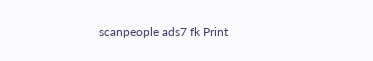scanpeople ads7 fk Print